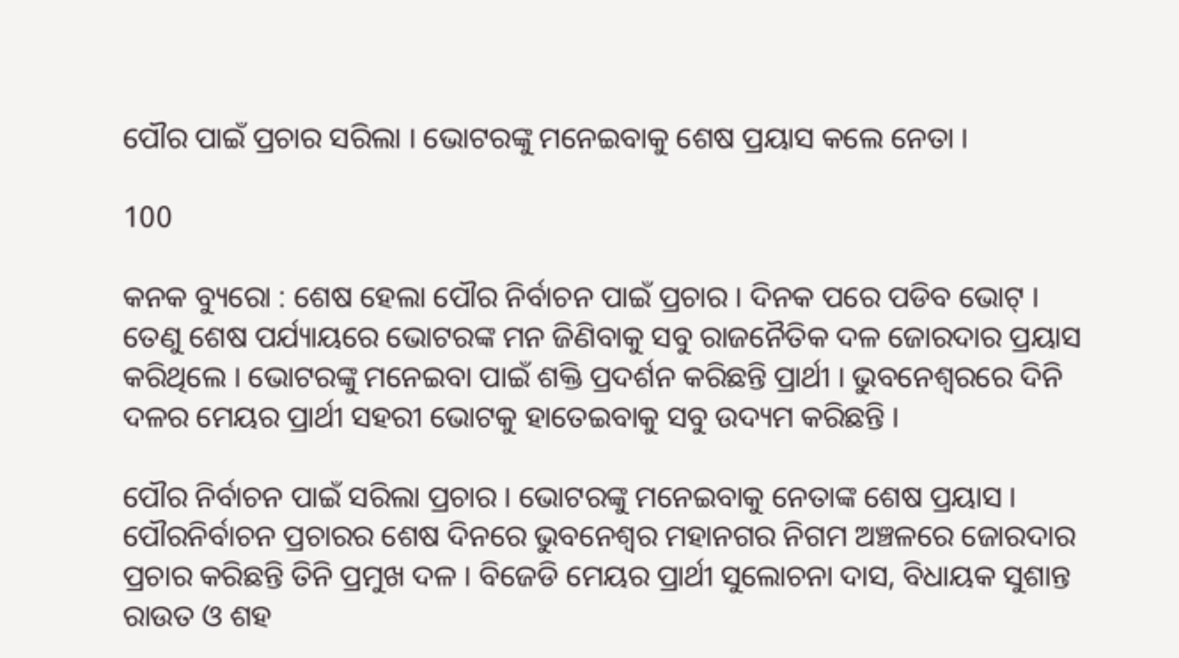ପୌର ପାଇଁ ପ୍ରଚାର ସରିଲା । ଭୋଟରଙ୍କୁ ମନେଇବାକୁ ଶେଷ ପ୍ରୟାସ କଲେ ନେତା ।

100

କନକ ବ୍ୟୁରୋ : ଶେଷ ହେଲା ପୌର ନିର୍ବାଚନ ପାଇଁ ପ୍ରଚାର । ଦିନକ ପରେ ପଡିବ ଭୋଟ୍ । ତେଣୁ ଶେଷ ପର୍ଯ୍ୟାୟରେ ଭୋଟରଙ୍କ ମନ ଜିଣିବାକୁ ସବୁ ରାଜନୈତିକ ଦଳ ଜୋରଦାର ପ୍ରୟାସ କରିଥିଲେ । ଭୋଟରଙ୍କୁ ମନେଇବା ପାଇଁ ଶକ୍ତି ପ୍ରଦର୍ଶନ କରିଛନ୍ତି ପ୍ରାର୍ଥୀ । ଭୁବନେଶ୍ୱରରେ ଦିନି ଦଳର ମେୟର ପ୍ରାର୍ଥୀ ସହରୀ ଭୋଟକୁ ହାତେଇବାକୁ ସବୁ ଉଦ୍ୟମ କରିଛନ୍ତି ।

ପୌର ନିର୍ବାଚନ ପାଇଁ ସରିଲା ପ୍ରଚାର । ଭୋଟରଙ୍କୁ ମନେଇବାକୁ ନେତାଙ୍କ ଶେଷ ପ୍ରୟାସ । ପୌରନିର୍ବାଚନ ପ୍ରଚାରର ଶେଷ ଦିନରେ ଭୁବନେଶ୍ୱର ମହାନଗର ନିଗମ ଅଞ୍ଚଳରେ ଜୋରଦାର ପ୍ରଚାର କରିଛନ୍ତି ତିନି ପ୍ରମୁଖ ଦଳ । ବିଜେଡି ମେୟର ପ୍ରାର୍ଥୀ ସୁଲୋଚନା ଦାସ, ବିଧାୟକ ସୁଶାନ୍ତ ରାଉତ ଓ ଶହ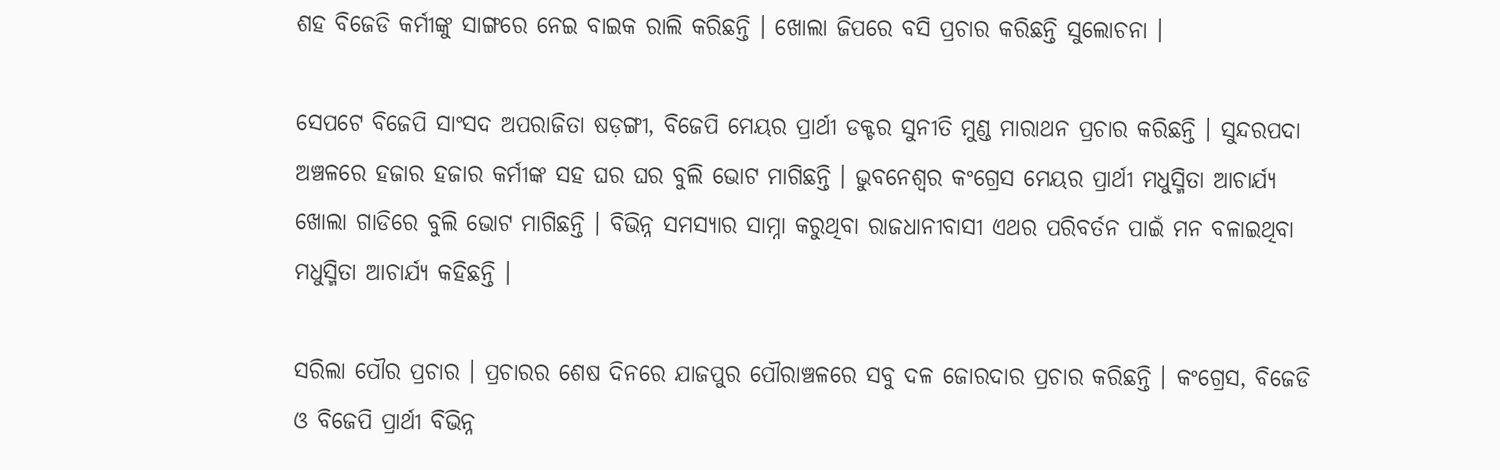ଶହ ବିଜେଡି କର୍ମୀଙ୍କୁ ସାଙ୍ଗରେ ନେଇ ବାଇକ ରାଲି କରିଛନ୍ତି । ଖୋଲା ଜିପରେ ବସି ପ୍ରଚାର କରିଛନ୍ତି ସୁଲୋଚନା ।

ସେପଟେ ବିଜେପି ସାଂସଦ ଅପରାଜିତା ଷଡ଼ଙ୍ଗୀ, ବିଜେପି ମେୟର ପ୍ରାର୍ଥୀ ଡକ୍ଟର ସୁନୀତି ମୁଣ୍ଡ ମାରାଥନ ପ୍ରଚାର କରିଛନ୍ତି । ସୁନ୍ଦରପଦା ଅଞ୍ଚଳରେ ହଜାର ହଜାର କର୍ମୀଙ୍କ ସହ ଘର ଘର ବୁଲି ଭୋଟ ମାଗିଛନ୍ତି । ଭୁବନେଶ୍ୱର କଂଗ୍ରେସ ମେୟର ପ୍ରାର୍ଥୀ ମଧୁସ୍ମିତା ଆଚାର୍ଯ୍ୟ ଖୋଲା ଗାଡିରେ ବୁଲି ଭୋଟ ମାଗିଛନ୍ତି । ବିଭିନ୍ନ ସମସ୍ୟାର ସାମ୍ନା କରୁଥିବା ରାଜଧାନୀବାସୀ ଏଥର ପରିବର୍ତନ ପାଇଁ ମନ ବଳାଇଥିବା ମଧୁସ୍ମିତା ଆଚାର୍ଯ୍ୟ କହିଛନ୍ତି ।

ସରିଲା ପୌର ପ୍ରଚାର । ପ୍ରଚାରର ଶେଷ ଦିନରେ ଯାଜପୁର ପୌରାଞ୍ଚଳରେ ସବୁ ଦଳ ଜୋରଦାର ପ୍ରଚାର କରିଛନ୍ତି । କଂଗ୍ରେସ, ବିଜେଡି ଓ ବିଜେପି ପ୍ରାର୍ଥୀ ବିଭିନ୍ନ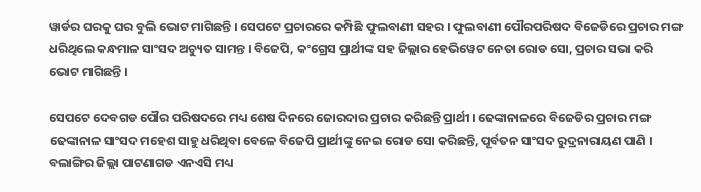ୱାର୍ଡର ଘରକୁ ଘର ବୁଲି ଭୋଟ ମାଗିଛନ୍ତି । ସେପଟେ ପ୍ରଚାରରେ କମ୍ପିଛି ଫୁଲବାଣୀ ସହର । ଫୁଲବାଣୀ ପୌରପରିଷଦ ବିଜେଡିରେ ପ୍ରଚାର ମଙ୍ଗ ଧରିଥିଲେ କନ୍ଧମାଳ ସାଂସଦ ଅଚ୍ୟୁତ ସାମନ୍ତ । ବିଜେପି, କଂଗ୍ରେସ ପ୍ରାର୍ଥୀଙ୍କ ସହ ଜିଲ୍ଲାର ହେଭିୱେଟ ନେତା ରୋଡ ସୋ, ପ୍ରଚାର ସଭା କରି ଭୋଟ ମାଗିଛନ୍ତି ।

ସେପଟେ ଦେବଗଡ ପୌର ପରିଷଦରେ ମଧ୍ୟ ଶେଷ ଦିନରେ ଜୋରଦାର ପ୍ରଚାର କରିଛନ୍ତି ପ୍ରାର୍ଥୀ । ଢେଙ୍କାନାଳରେ ବିଜେଡିର ପ୍ରଚାର ମଙ୍ଗ ଢେଙ୍କାନାଳ ସାଂସଦ ମହେଶ ସାହୁ ଧରିଥିବା ବେଳେ ବିଜେପି ପ୍ରାର୍ଥୀଙ୍କୁ ନେଇ ରୋଡ ସୋ କରିଛନ୍ତି, ପୂର୍ବତନ ସାଂସଦ ରୁଦ୍ରନାରାୟଣ ପାଣି । ବଲାଙ୍ଗିର ଜିଲ୍ଲା ପାଟଣାଗଡ ଏନଏସି ମଧ୍ୟ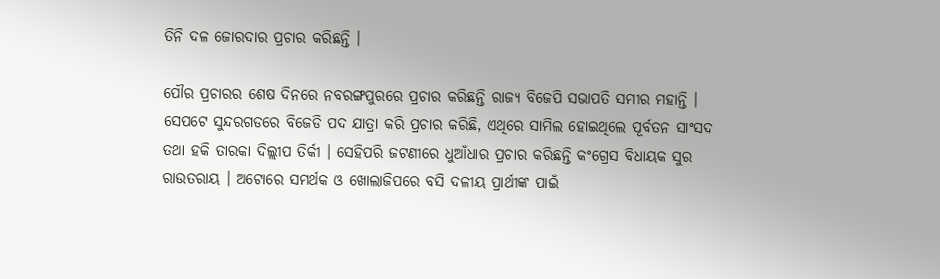ତିନି ଦଳ ଜୋରଦାର ପ୍ରଚାର କରିଛନ୍ତି ।

ପୌର ପ୍ରଚାରର ଶେଷ ଦିନରେ ନବରଙ୍ଗପୁରରେ ପ୍ରଚାର କରିଛନ୍ତି ରାଜ୍ୟ ବିଜେପି ସଭାପତି ସମୀର ମହାନ୍ତି । ସେପଟେ ସୁନ୍ଦରଗଡରେ ବିଜେଡି ପଦ ଯାତ୍ରା କରି ପ୍ରଚାର କରିଛି, ଏଥିରେ ସାମିଲ ହୋଇଥିଲେ ପୂର୍ବତନ ସାଂସଦ ତଥା ହକି ତାରକା ଦିଲ୍ଲୀପ ତିର୍କୀ । ସେହିପରି ଜଟଣୀରେ ଧୁଆଁଧାର ପ୍ରଚାର କରିଛନ୍ତି କଂଗ୍ରେସ ବିଧାୟକ ସୁର ରାଉତରାୟ । ଅଟୋରେ ସମର୍ଥକ ଓ ଖୋଲାଜିପରେ ବସି ଦଳୀୟ ପ୍ରାର୍ଥୀଙ୍କ ପାଇଁ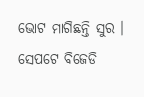ଭୋଟ ମାଗିଛନ୍ତି ସୁର । ସେପଟେ ବିଜେଡି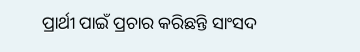ପ୍ରାର୍ଥୀ ପାଇଁ ପ୍ରଚାର କରିଛନ୍ତି ସାଂସଦ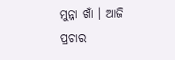ମୁନ୍ନା ଖାଁ । ଆଜି ପ୍ରଚାର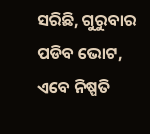ସରିଛି, ଗୁରୁବାର ପଡିବ ଭୋଟ, ଏବେ ନିଷ୍ପତି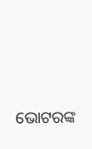ଭୋଟରଙ୍କ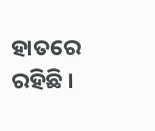ହାତରେ ରହିଛି ।